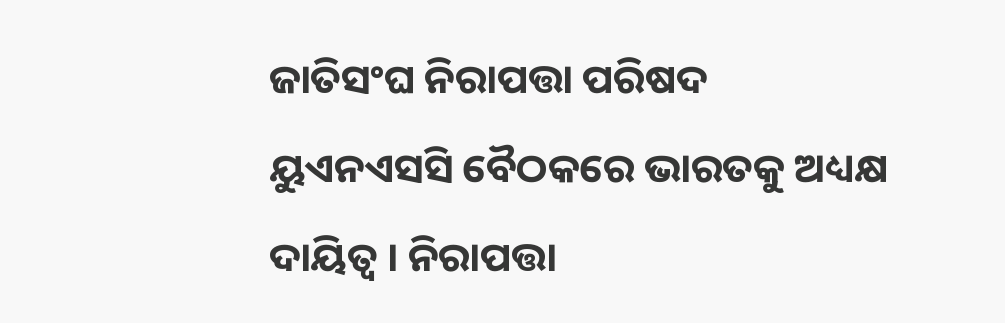ଜାତିସଂଘ ନିରାପତ୍ତା ପରିଷଦ ୟୁଏନଏସସି ବୈଠକରେ ଭାରତକୁ ଅଧ୍ୟକ୍ଷ ଦାୟିତ୍ବ । ନିରାପତ୍ତା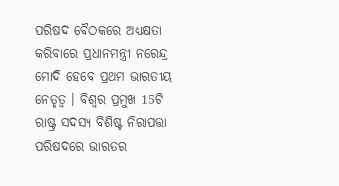ପରିଷଦ ବୈଠକରେ ଅଧ୍ୟକ୍ଷତା କରିବାରେ ପ୍ରଧାନମନ୍ତ୍ରୀ ନରେନ୍ଦ୍ର ମୋଦି ହେବେ ପ୍ରଥମ ଭାରତୀୟ ନେତୃତ୍ବ । ବିଶ୍ବର ପ୍ରମୁଖ 15ଟି ରାଷ୍ଟ୍ର ସଦସ୍ୟ ବିଶିଷ୍ଟ ନିରାପତ୍ତା ପରିଷଦରେ ଭାରତର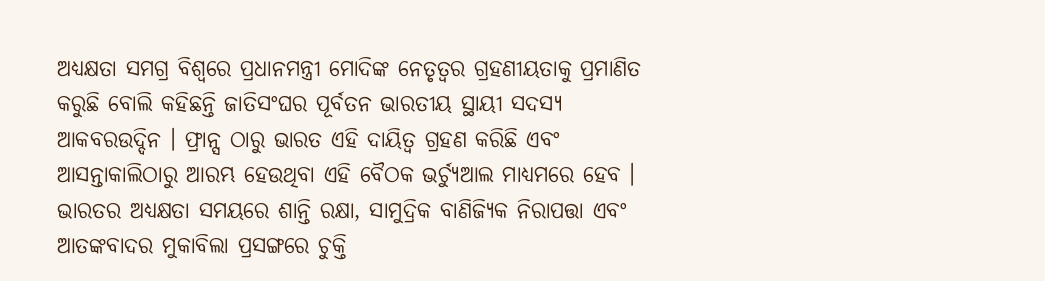ଅଧ୍ୟକ୍ଷତା ସମଗ୍ର ବିଶ୍ବରେ ପ୍ରଧାନମନ୍ତ୍ରୀ ମୋଦିଙ୍କ ନେତୃତ୍ବର ଗ୍ରହଣୀୟତାକୁ ପ୍ରମାଣିତ କରୁଛି ବୋଲି କହିଛନ୍ତି ଜାତିସଂଘର ପୂର୍ବତନ ଭାରତୀୟ ସ୍ଥାୟୀ ସଦସ୍ୟ ଆକବରଉଦ୍ଦିନ । ଫ୍ରାନ୍ସ ଠାରୁ ଭାରତ ଏହି ଦାୟିତ୍ବ ଗ୍ରହଣ କରିଛି ଏବଂ ଆସନ୍ତାକାଲିଠାରୁ ଆରମ୍ଭ ହେଉଥିବା ଏହି ବୈଠକ ଭର୍ଚ୍ୟୁଆଲ ମାଧ୍ୟମରେ ହେବ । ଭାରତର ଅଧ୍ୟକ୍ଷତା ସମୟରେ ଶାନ୍ତି ରକ୍ଷା, ସାମୁଦ୍ରିକ ବାଣିଜ୍ୟିକ ନିରାପତ୍ତା ଏବଂ ଆତଙ୍କବାଦର ମୁକାବିଲା ପ୍ରସଙ୍ଗରେ ଚୁକ୍ତି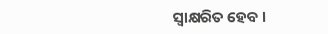ସ୍ବାକ୍ଷରିତ ହେବ ।